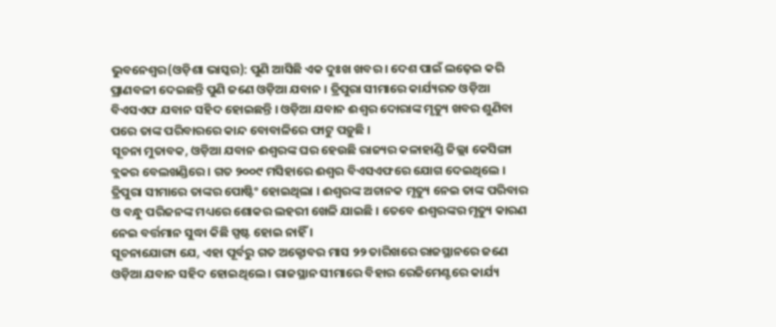ଭୁବନେଶ୍ୱର(ଓଡ଼ିଶା ଭାସ୍କର): ପୁଣି ଆସିଛି ଏକ ଦୁଃଖ ଖବର । ଦେଶ ପାଇଁ ଲଢ଼େଇ କରି ପ୍ରାଣବଳୀ ଦେଇଛନ୍ତି ପୁଣି ଜଣେ ଓଡ଼ିଆ ଯବାନ । ତ୍ରିପୁରା ସୀମାରେ କାର୍ଯ୍ୟରତ ଓଡ଼ିଆ ବିଏସଏଫ ଯବାନ ସହିଦ ହୋଇଛନ୍ତି । ଓଡ଼ିଆ ଯବାନ ଈଶ୍ୱର ଦୋରାଙ୍କ ମୃତ୍ୟୁ ଖବର ଶୁଣିବା ପରେ ତାଙ୍କ ପରିବାରରେ କାନ୍ଦ ବୋବାଳିରେ ଫାଟୁ ପଡ଼ୁଛି ।
ସୂଚନା ମୁତାବକ, ଓଡ଼ିଆ ଯବାନ ଈଶ୍ୱରଙ୍କ ଘର ହେଉଛି ରାଜ୍ୟର କଳାହାଣ୍ଡି ଜିଲ୍ଲା କେସିଙ୍ଗା ବ୍ଲକର ବେଲଖଣ୍ଡିରେ । ଗତ ୨୦୦୯ ମସିହାରେ ଈଶ୍ୱର ବିଏସଏଫରେ ଯୋଗ ଦେଇଥିଲେ । ତ୍ରିପୁରା ସୀମାରେ ତାଙ୍କର ପୋଷ୍ଟିଂ ହୋଇଥିଲା । ଈଶ୍ୱରଙ୍କ ଅଚାନକ ମୃତ୍ୟୁ ନେଇ ତାଙ୍କ ପରିବାର ଓ ବନ୍ଧୁ ପରିଜନଙ୍କ ମଧ୍ୟରେ ଶୋକର ଲହରୀ ଖେଳି ଯାଇଛି । ତେବେ ଈଶ୍ୱରଙ୍କର ମୃତ୍ୟୁ କାରଣ ନେଇ ବର୍ତ୍ତମାନ ସୁଦ୍ଧା କିଛି ସ୍ପଷ୍ଟ ହୋଇ ନାହିଁ ।
ସୂଚନାଯୋଗ୍ୟ ଯେ, ଏହା ପୂର୍ବରୁ ଗତ ଅକ୍ଟୋବର ମାସ ୨୨ ତାରିଖରେ ରାଜସ୍ଥାନରେ ଜଣେ ଓଡ଼ିଆ ଯବାନ ସହିଦ ହୋଇଥିଲେ । ରାଜସ୍ଥାନ ସୀମାରେ ବିହାର ରେଜିମେଣ୍ଟରେ କାର୍ଯ୍ୟ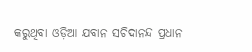କରୁଥିବା ଓଡ଼ିଆ ଯବାନ ସଚିଦାନନ୍ଦ ପ୍ରଧାନ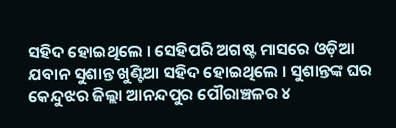ସହିଦ ହୋଇଥିଲେ । ସେହିପରି ଅଗଷ୍ଟ ମାସରେ ଓଡ଼ିଆ ଯବାନ ସୁଶାନ୍ତ ଖୁଣ୍ଟିଆ ସହିଦ ହୋଇଥିଲେ । ସୁଶାନ୍ତଙ୍କ ଘର କେନ୍ଦୁଝର ଜିଲ୍ଲା ଆନନ୍ଦପୁର ପୌରାଞ୍ଚଳର ୪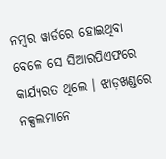ନମ୍ବର ୱାର୍ଡରେ ହୋଇଥିବା ବେଳେ ସେ ସିଆରପିଏଫରେ କାର୍ଯ୍ୟରତ ଥିଲେ । ଝାଡ଼ଖଣ୍ଡରେ ନକ୍ସଲମାନେ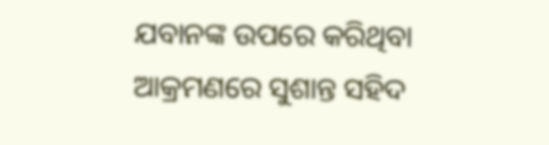ଯବାନଙ୍କ ଉପରେ କରିଥିବା ଆକ୍ରମଣରେ ସୁଶାନ୍ତ ସହିଦ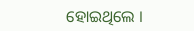ହୋଇଥିଲେ ।